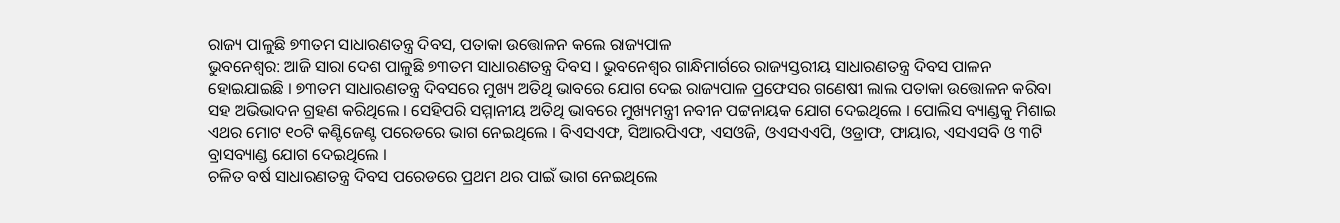ରାଜ୍ୟ ପାଳୁଛି ୭୩ତମ ସାଧାରଣତନ୍ତ୍ର ଦିବସ, ପତାକା ଉତ୍ତୋଳନ କଲେ ରାଜ୍ୟପାଳ
ଭୁବନେଶ୍ୱର: ଆଜି ସାରା ଦେଶ ପାଳୁଛି ୭୩ତମ ସାଧାରଣତନ୍ତ୍ର ଦିବସ । ଭୁବନେଶ୍ୱର ଗାନ୍ଧିମାର୍ଗରେ ରାଜ୍ୟସ୍ତରୀୟ ସାଧାରଣତନ୍ତ୍ର ଦିବସ ପାଳନ ହୋଇଯାଇଛି । ୭୩ତମ ସାଧାରଣତନ୍ତ୍ର ଦିବସରେ ମୁଖ୍ୟ ଅତିଥି ଭାବରେ ଯୋଗ ଦେଇ ରାଜ୍ୟପାଳ ପ୍ରଫେସର ଗଣେଷୀ ଲାଲ ପତାକା ଉତ୍ତୋଳନ କରିବା ସହ ଅଭିଭାଦନ ଗ୍ରହଣ କରିଥିଲେ । ସେହିପରି ସମ୍ମାନୀୟ ଅତିଥି ଭାବରେ ମୁଖ୍ୟମନ୍ତ୍ରୀ ନବୀନ ପଟ୍ଟନାୟକ ଯୋଗ ଦେଇଥିଲେ । ପୋଲିସ ବ୍ୟାଣ୍ଡକୁ ମିଶାଇ ଏଥର ମୋଟ ୧୦ଟି କଣ୍ଟିଜେଣ୍ଟ ପରେଡରେ ଭାଗ ନେଇଥିଲେ । ବିଏସଏଫ, ସିଆରପିଏଫ, ଏସଓଜି, ଓଏସଏଏପି, ଓଡ୍ରାଫ, ଫାୟାର, ଏସଏସବି ଓ ୩ଟି ବ୍ରାସବ୍ୟାଣ୍ଡ ଯୋଗ ଦେଇଥିଲେ ।
ଚଳିତ ବର୍ଷ ସାଧାରଣତନ୍ତ୍ର ଦିବସ ପରେଡରେ ପ୍ରଥମ ଥର ପାଇଁ ଭାଗ ନେଇଥିଲେ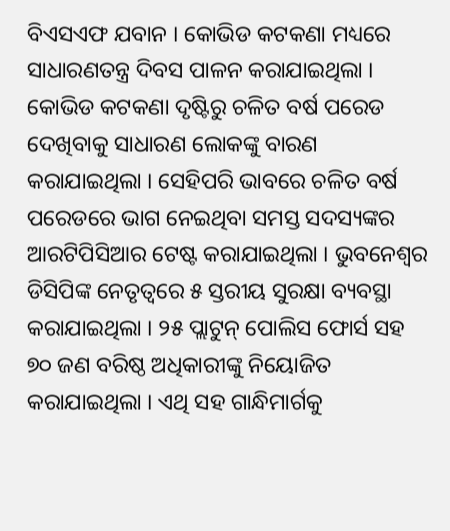ବିଏସଏଫ ଯବାନ । କୋଭିଡ କଟକଣା ମଧ୍ୟରେ ସାଧାରଣତନ୍ତ୍ର ଦିବସ ପାଳନ କରାଯାଇଥିଲା । କୋଭିଡ କଟକଣା ଦୃଷ୍ଟିରୁ ଚଳିତ ବର୍ଷ ପରେଡ ଦେଖିବାକୁ ସାଧାରଣ ଲୋକଙ୍କୁ ବାରଣ କରାଯାଇଥିଲା । ସେହିପରି ଭାବରେ ଚଳିତ ବର୍ଷ ପରେଡରେ ଭାଗ ନେଇଥିବା ସମସ୍ତ ସଦସ୍ୟଙ୍କର ଆରଟିପିସିଆର ଟେଷ୍ଟ କରାଯାଇଥିଲା । ଭୁବନେଶ୍ୱର ଡିସିପିଙ୍କ ନେତୃତ୍ବରେ ୫ ସ୍ତରୀୟ ସୁରକ୍ଷା ବ୍ୟବସ୍ଥା କରାଯାଇଥିଲା । ୨୫ ପ୍ଲାଟୁନ୍ ପୋଲିସ ଫୋର୍ସ ସହ ୭୦ ଜଣ ବରିଷ୍ଠ ଅଧିକାରୀଙ୍କୁ ନିୟୋଜିତ କରାଯାଇଥିଲା । ଏଥି ସହ ଗାନ୍ଧିମାର୍ଗକୁ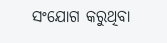ସଂଯୋଗ କରୁଥିବା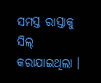ସମସ୍ତ ରାସ୍ତାକୁ ସିଲ୍ କରାଯାଇଥିଲା ।